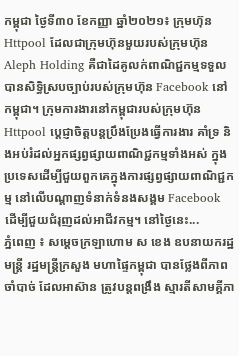កម្ពុជា ថ្ងៃទី៣០ ខែកញ្ញា ឆ្នាំ២០២១៖ ក្រុមហ៊ុន Httpool ដែលជាក្រុមហ៊ុនមួយរបស់ក្រុមហ៊ុន Aleph Holding គឺជាដៃគូលក់ពាណិជ្ជកម្មទទួលបានសិទ្ធិស្របច្បាប់របស់ក្រុមហ៊ុន Facebook នៅកម្ពុជា។ ក្រុមការងារនៅកម្ពុជារបស់ក្រុមហ៊ុន Httpool ប្តេជ្ញាចិត្តបន្តប្រឹងប្រែងធ្វើការងារ គាំទ្រ និងអប់រំដល់អ្នកផ្សព្វផ្សាយពាណិជ្ជកម្មទាំងអស់ ក្នុងប្រទេសដើម្បីជួយពួកគេក្នុងការផ្សព្វផ្សាយពាណិជ្ជកម្ម នៅលើបណ្តាញទំនាក់ទំនងសង្គម Facebook ដើម្បីជួយជំរុញដល់អាជីវកម្ម។ នៅថ្ងៃនេះ...
ភ្នំពេញ ៖ សម្ដេចក្រឡាហោម ស ខេង ឧបនាយករដ្ឋមន្ដ្រី រដ្ឋមន្ដ្រីក្រសួង មហាផ្ទៃកម្ពុជា បានថ្លែងពីភាពចាំបាច់ ដែលអាស៊ាន ត្រូវបន្ដពង្រឹង ស្មារតីសាមគ្គីភា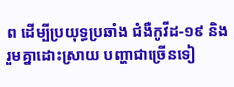ព ដើម្បីប្រយុទ្ធប្រឆាំង ជំងឺកូវីដ-១៩ និងរួមគ្នាដោះស្រាយ បញ្ហាជាច្រើនទៀ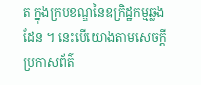ត ក្នុងក្របខណ្ឌនៃឧក្រិដ្ឋកម្មឆ្លងដែន ។ នេះបើយោងតាមសេចក្ដីប្រកាសព័ត៌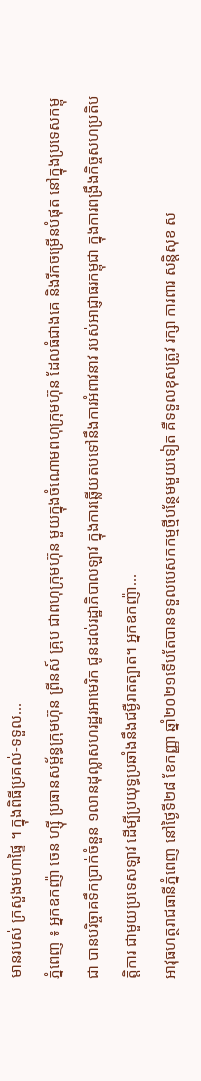មានរបស់ ក្រសួងមហាផ្ទៃ ។ ក្នុងពិធីប្រគល់-ទទួល...
ភ្នំពេញ ៖ អ្នកឧកញ៉ា ចេន ហ្ស៊ី ប្រធានសម្ព័ន្ធក្រុមហ៊ុន ព្រីនស៍ គ្រុប ជាពហុក្រុមហ៊ុន មួយក្នុងចំណោមពហុក្រុមហ៊ុន ដែលធំជាងគេ និងរីកចម្រើនបំផុត នៅក្នុងប្រទេសកម្ពុជា បានបរិច្ចាគទឹកប្រាក់ចំនួន ១លានដុល្លាសហរដ្ឋរអាមេរិក ជូនដល់រដ្ឋាភិបាលឡាវ ក្នុងការឆ្លើយតបទៅនឹងការអំពាវនាវ របស់អាជ្ញាធរកម្ពុជា ក្នុងការពង្រឹងកិច្ចសហប្រតិបត្តិការ ជាមួយប្រទេសឡាវ ដើម្បីប្រយុទ្ធប្រឆាំងនឹងជម្ងឺរាតត្បាត។ អ្នកឧកញ៉ា...
អាវុធហត្ថរាជធានីភ្នំពេញ នៅថ្ងៃទី២៨ ខែកញ្ញា ឆ្នាំ២០២១ទើបតែបានទទួលបេសកកម្មថ្មីបន្ថែមមួយទៀត គឺទទួលខុសត្រូវ រក្សា ការពារ សន្តិសុខ ស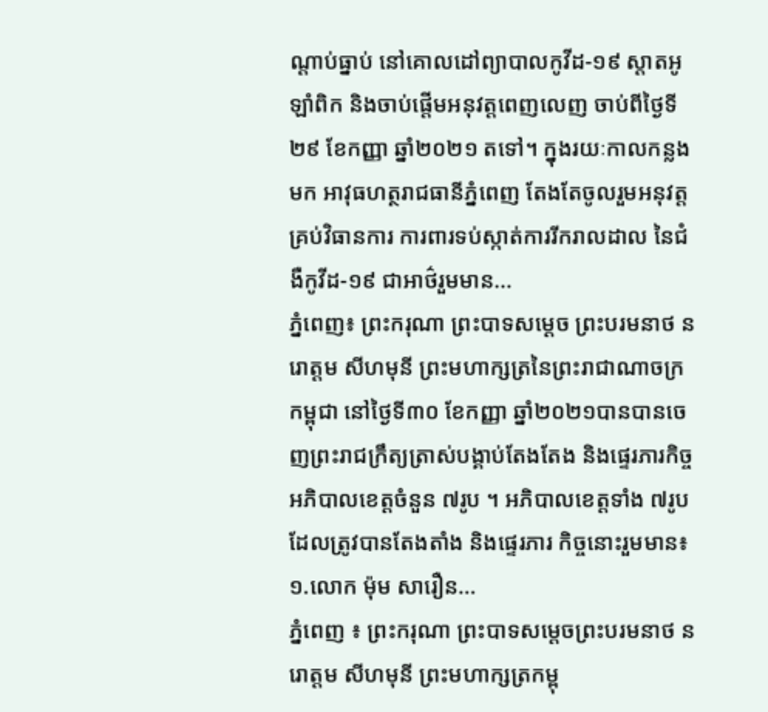ណ្តាប់ធ្នាប់ នៅគោលដៅព្យាបាលកូវីដ-១៩ ស្តាតអូឡាំពិក និងចាប់ផ្តើមអនុវត្តពេញលេញ ចាប់ពីថ្ងៃទី២៩ ខែកញ្ញា ឆ្នាំ២០២១ តទៅ។ ក្នុងរយៈកាលកន្លងមក អាវុធហត្ថរាជធានីភ្នំពេញ តែងតែចូលរួមអនុវត្តគ្រប់វិធានការ ការពារទប់ស្កាត់ការរីករាលដាល នៃជំងឺកូវីដ-១៩ ជាអាថ៌រួមមាន...
ភ្នំពេញ៖ ព្រះករុណា ព្រះបាទសម្ដេច ព្រះបរមនាថ នរោត្តម សីហមុនី ព្រះមហាក្សត្រនៃព្រះរាជាណាចក្រកម្ពុជា នៅថ្ងៃទី៣០ ខែកញ្ញា ឆ្នាំ២០២១បានបានចេញព្រះរាជក្រឹត្យត្រាស់បង្គាប់តែងតែង និងផ្ទេរភារកិច្ច អភិបាលខេត្តចំនួន ៧រូប ។ អភិបាលខេត្តទាំង ៧រូប ដែលត្រូវបានតែងតាំង និងផ្ទេរភារ កិច្ចនោះរួមមាន៖ ១.លោក ម៉ុម សារឿន...
ភ្នំពេញ ៖ ព្រះករុណា ព្រះបាទសម្តេចព្រះបរមនាថ នរោត្តម សីហមុនី ព្រះមហាក្សត្រកម្ពុ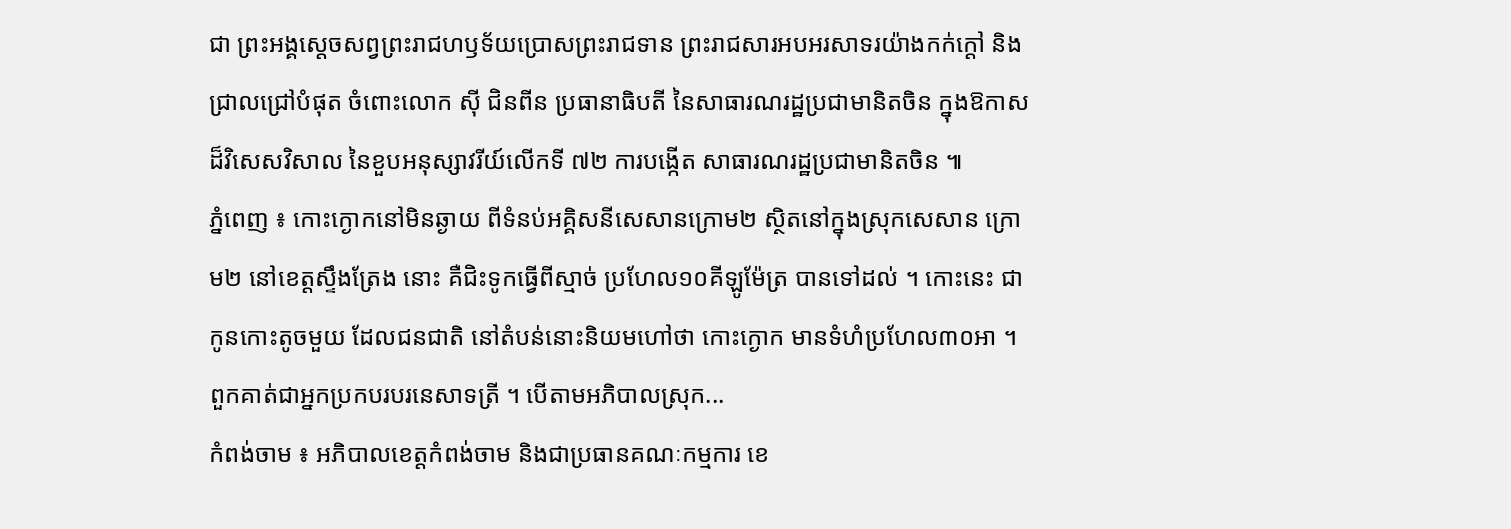ជា ព្រះអង្គស្តេចសព្វព្រះរាជហឫទ័យប្រោសព្រះរាជទាន ព្រះរាជសារអបអរសាទរយ៉ាងកក់ក្តៅ និងជ្រាលជ្រៅបំផុត ចំពោះលោក ស៊ី ជិនពីន ប្រធានាធិបតី នៃសាធារណរដ្ឋប្រជាមានិតចិន ក្នុងឱកាសដ៏វិសេសវិសាល នៃខួបអនុស្សាវរីយ៍លើកទី ៧២ ការបង្កើត សាធារណរដ្ឋប្រជាមានិតចិន ៕
ភ្នំពេញ ៖ កោះក្ងោកនៅមិនឆ្ងាយ ពីទំនប់អគ្គិសនីសេសានក្រោម២ ស្ថិតនៅក្នុងស្រុកសេសាន ក្រោម២ នៅខេត្តស្ទឹងត្រែង នោះ គឺជិះទូកធ្វើពីស្មាច់ ប្រហែល១០គីឡូម៉ែត្រ បានទៅដល់ ។ កោះនេះ ជាកូនកោះតូចមួយ ដែលជនជាតិ នៅតំបន់នោះនិយមហៅថា កោះក្ងោក មានទំហំប្រហែល៣០អា ។ ពួកគាត់ជាអ្នកប្រកបរបរនេសាទត្រី ។ បើតាមអភិបាលស្រុក...
កំពង់ចាម ៖ អភិបាលខេត្តកំពង់ចាម និងជាប្រធានគណៈកម្មការ ខេ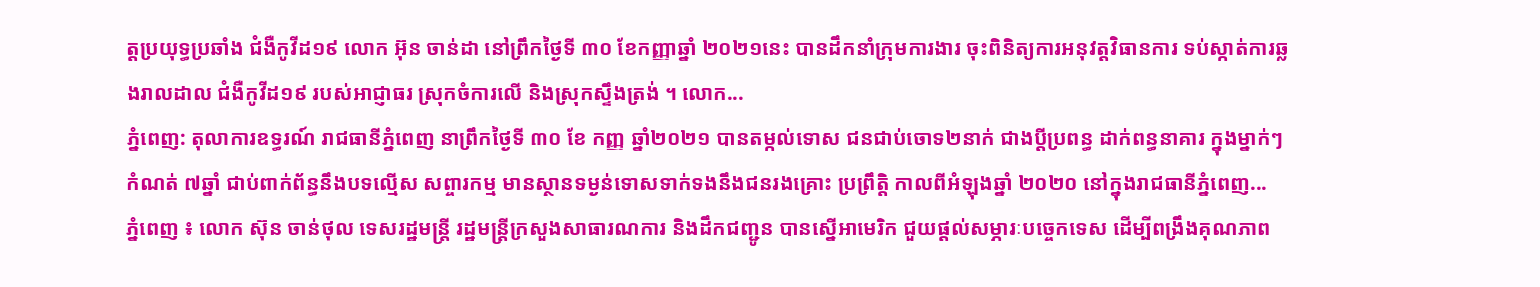ត្តប្រយុទ្ធប្រឆាំង ជំងឺកូវីដ១៩ លោក អ៊ុន ចាន់ដា នៅព្រឹកថ្ងៃទី ៣០ ខែកញ្ញាឆ្នាំ ២០២១នេះ បានដឹកនាំក្រុមការងារ ចុះពិនិត្យការអនុវត្តវិធានការ ទប់ស្កាត់ការឆ្លងរាលដាល ជំងឺកូវីដ១៩ របស់អាជ្ញាធរ ស្រុកចំការលើ និងស្រុកស្ទឹងត្រង់ ។ លោក...
ភ្នំពេញ: តុលាការឧទ្ធរណ៍ រាជធានីភ្នំពេញ នាព្រឹកថ្ងៃទី ៣០ ខែ កញ្ញ ឆ្នាំ២០២១ បានតម្កល់ទោស ជនជាប់ចោទ២នាក់ ជាងប្តីប្រពន្ធ ដាក់ពន្ធនាគារ ក្នុងម្នាក់ៗ កំណត់ ៧ឆ្នាំ ជាប់ពាក់ព័ន្ធនឹងបទល្មើស សព្ចារកម្ម មានស្ថានទម្ងន់ទោសទាក់ទងនឹងជនរងគ្រោះ ប្រព្រឹត្តិ កាលពីអំឡុងឆ្នាំ ២០២០ នៅក្នុងរាជធានីភ្នំពេញ...
ភ្នំពេញ ៖ លោក ស៊ុន ចាន់ថុល ទេសរដ្ឋមន្ត្រី រដ្ឋមន្រ្តីក្រសួងសាធារណការ និងដឹកជញ្ជូន បានស្នើអាមេរិក ជួយផ្ដល់សម្ភារៈបច្ចេកទេស ដើម្បីពង្រឹងគុណភាព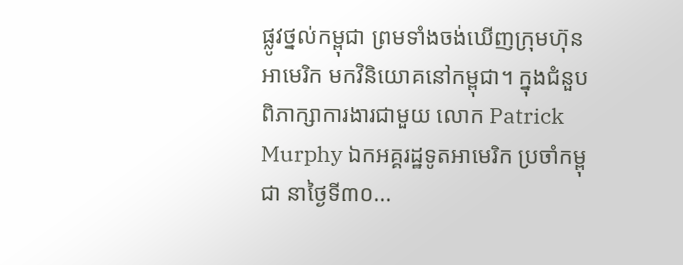ផ្លូវថ្នល់កម្ពុជា ព្រមទាំងចង់ឃើញក្រុមហ៊ុន អាមេរិក មកវិនិយោគនៅកម្ពុជា។ ក្នុងជំនួបពិភាក្សាការងារជាមួយ លោក Patrick Murphy ឯកអគ្គរដ្ឋទូតអាមេរិក ប្រចាំកម្ពុជា នាថ្ងៃទី៣០...